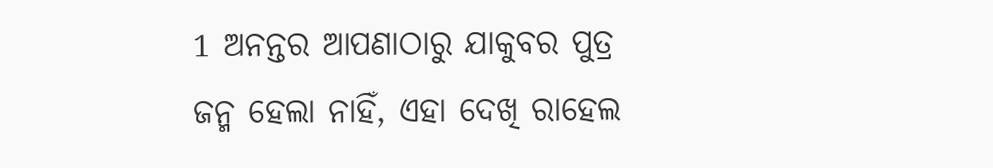1 ଅନନ୍ତର ଆପଣାଠାରୁ ଯାକୁବର ପୁତ୍ର ଜନ୍ମ ହେଲା ନାହିଁ, ଏହା ଦେଖି ରାହେଲ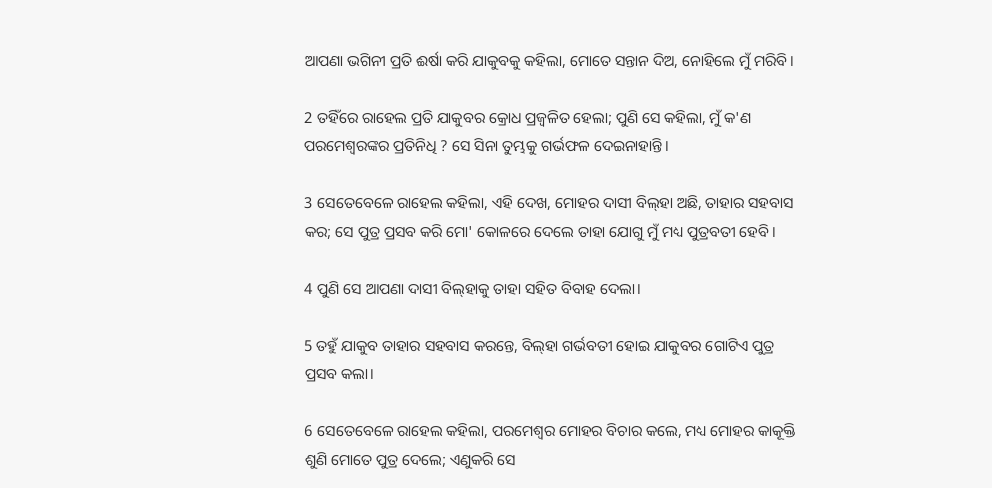ଆପଣା ଭଗିନୀ ପ୍ରତି ଈର୍ଷା କରି ଯାକୁବକୁ କହିଲା, ମୋତେ ସନ୍ତାନ ଦିଅ, ନୋହିଲେ ମୁଁ ମରିବି।

2 ତହିଁରେ ରାହେଲ ପ୍ରତି ଯାକୁବର କ୍ରୋଧ ପ୍ରଜ୍ୱଳିତ ହେଲା; ପୁଣି ସେ କହିଲା, ମୁଁ କ'ଣ ପରମେଶ୍ୱରଙ୍କର ପ୍ରତିନିଧି ? ସେ ସିନା ତୁମ୍ଭକୁ ଗର୍ଭଫଳ ଦେଇନାହାନ୍ତି।

3 ସେତେବେଳେ ରାହେଲ କହିଲା, ଏହି ଦେଖ, ମୋହର ଦାସୀ ବିଲ୍‍ହା ଅଛି, ତାହାର ସହବାସ କର; ସେ ପୁତ୍ର ପ୍ରସବ କରି ମୋ' କୋଳରେ ଦେଲେ ତାହା ଯୋଗୁ ମୁଁ ମଧ୍ୟ ପୁତ୍ରବତୀ ହେବି।

4 ପୁଣି ସେ ଆପଣା ଦାସୀ ବିଲ୍‍ହାକୁ ତାହା ସହିତ ବିବାହ ଦେଲା।

5 ତହୁଁ ଯାକୁବ ତାହାର ସହବାସ କରନ୍ତେ, ବିଲ୍‍ହା ଗର୍ଭବତୀ ହୋଇ ଯାକୁବର ଗୋଟିଏ ପୁତ୍ର ପ୍ରସବ କଲା।

6 ସେତେବେଳେ ରାହେଲ କହିଲା, ପରମେଶ୍ୱର ମୋହର ବିଚାର କଲେ, ମଧ୍ୟ ମୋହର କାକୂକ୍ତି ଶୁଣି ମୋତେ ପୁତ୍ର ଦେଲେ; ଏଣୁକରି ସେ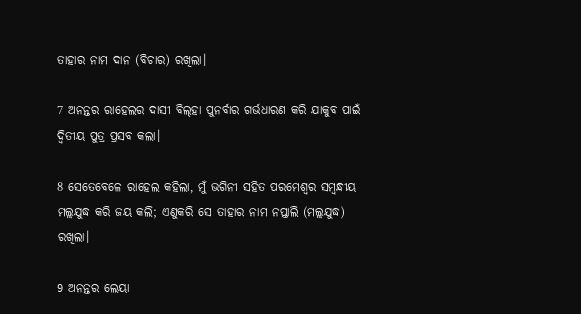ତାହାର ନାମ ଦାନ (ବିଚାର) ରଖିଲା।

7 ଅନନ୍ତର ରାହେଲର ଦାସୀ ବିଲ୍‍ହା ପୁନର୍ବାର ଗର୍ଭଧାରଣ କରି ଯାକୁବ ପାଇଁ ଦ୍ୱିତୀୟ ପୁତ୍ର ପ୍ରସବ କଲା।

8 ସେତେବେଳେ ରାହେଲ କହିଲା, ମୁଁ ଭଗିନୀ ସହିତ ପରମେଶ୍ୱର ସମ୍ବନ୍ଧୀୟ ମଲ୍ଲଯୁଦ୍ଧ କରି ଜୟ କଲି; ଏଣୁକରି ସେ ତାହାର ନାମ ନପ୍ତାଲି (ମଲ୍ଲଯୁଦ୍ଧ) ରଖିଲା।

9 ଅନନ୍ତର ଲେୟା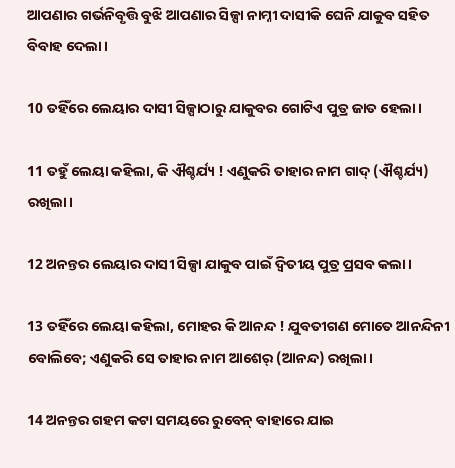ଆପଣାର ଗର୍ଭନିବୃତ୍ତି ବୁଝି ଆପଣାର ସିଳ୍ପା ନାମ୍ନୀ ଦାସୀକି ଘେନି ଯାକୁବ ସହିତ ବିବାହ ଦେଲା।

10 ତହିଁରେ ଲେୟାର ଦାସୀ ସିଳ୍ପାଠାରୁ ଯାକୁବର ଗୋଟିଏ ପୁତ୍ର ଜାତ ହେଲା।

11 ତହୁଁ ଲେୟା କହିଲା, କି ଐଶ୍ଚର୍ଯ୍ୟ ! ଏଣୁକରି ତାହାର ନାମ ଗାଦ୍‍ (ଐଶ୍ଚର୍ଯ୍ୟ) ରଖିଲା।

12 ଅନନ୍ତର ଲେୟାର ଦାସୀ ସିଳ୍ପା ଯାକୁବ ପାଇଁ ଦ୍ୱିତୀୟ ପୁତ୍ର ପ୍ରସବ କଲା।

13 ତହିଁରେ ଲେୟା କହିଲା, ମୋହର କି ଆନନ୍ଦ ! ଯୁବତୀଗଣ ମୋତେ ଆନନ୍ଦିନୀ ବୋଲିବେ; ଏଣୁକରି ସେ ତାହାର ନାମ ଆଶେର୍‍ (ଆନନ୍ଦ) ରଖିଲା।

14 ଅନନ୍ତର ଗହମ କଟା ସମୟରେ ରୁବେନ୍‍ ବାହାରେ ଯାଇ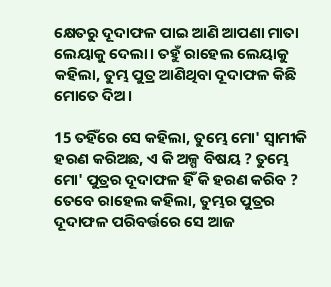କ୍ଷେତରୁ ଦୂଦାଫଳ ପାଇ ଆଣି ଆପଣା ମାତା ଲେୟାକୁ ଦେଲା। ତହୁଁ ରାହେଲ ଲେୟାକୁ କହିଲା, ତୁମ୍ଭ ପୁତ୍ର ଆଣିଥିବା ଦୂଦାଫଳ କିଛି ମୋତେ ଦିଅ।

15 ତହିଁରେ ସେ କହିଲା, ତୁମ୍ଭେ ମୋ' ସ୍ୱାମୀକି ହରଣ କରିଅଛ, ଏ କି ଅଳ୍ପ ବିଷୟ ? ତୁମ୍ଭେ ମୋ' ପୁତ୍ରର ଦୂଦାଫଳ ହିଁ କି ହରଣ କରିବ ? ତେବେ ରାହେଲ କହିଲା, ତୁମ୍ଭର ପୁତ୍ରର ଦୂଦାଫଳ ପରିବର୍ତ୍ତରେ ସେ ଆଜ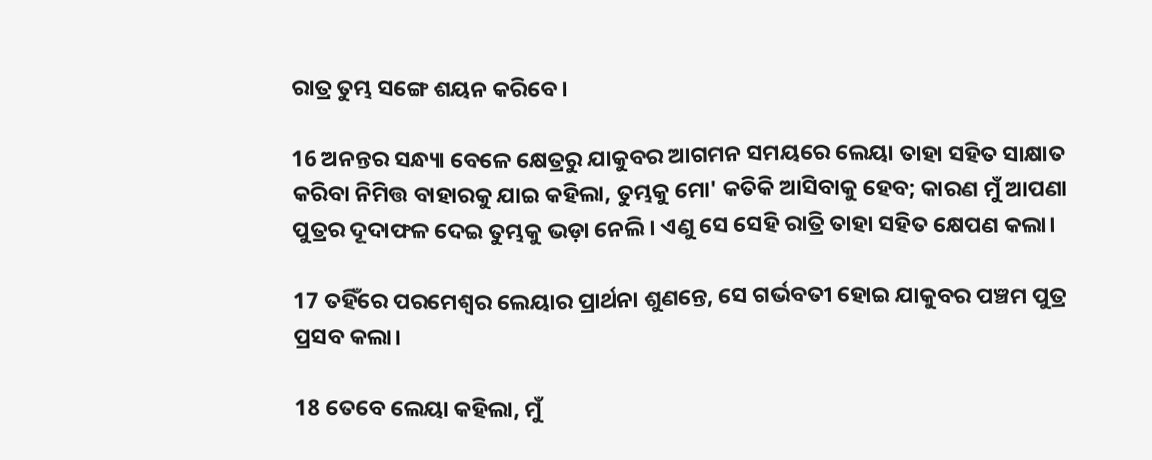ରାତ୍ର ତୁମ୍ଭ ସଙ୍ଗେ ଶୟନ କରିବେ।

16 ଅନନ୍ତର ସନ୍ଧ୍ୟା ବେଳେ କ୍ଷେତ୍ରରୁ ଯାକୁବର ଆଗମନ ସମୟରେ ଲେୟା ତାହା ସହିତ ସାକ୍ଷାତ କରିବା ନିମିତ୍ତ ବାହାରକୁ ଯାଇ କହିଲା, ତୁମ୍ଭକୁ ମୋ' କତିକି ଆସିବାକୁ ହେବ; କାରଣ ମୁଁ ଆପଣା ପୁତ୍ରର ଦୂଦାଫଳ ଦେଇ ତୁମ୍ଭକୁ ଭଡ଼ା ନେଲି। ଏଣୁ ସେ ସେହି ରାତ୍ରି ତାହା ସହିତ କ୍ଷେପଣ କଲା।

17 ତହିଁରେ ପରମେଶ୍ୱର ଲେୟାର ପ୍ରାର୍ଥନା ଶୁଣନ୍ତେ, ସେ ଗର୍ଭବତୀ ହୋଇ ଯାକୁବର ପଞ୍ଚମ ପୁତ୍ର ପ୍ରସବ କଲା।

18 ତେବେ ଲେୟା କହିଲା, ମୁଁ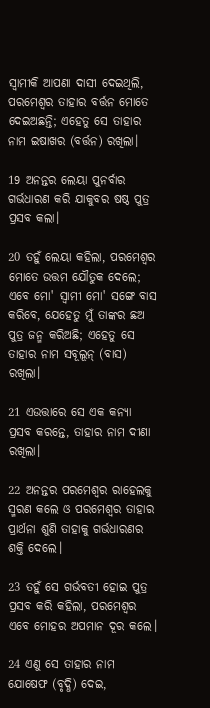ସ୍ୱାମୀକି ଆପଣା ଦାସୀ ଦେଇଥିଲି, ପରମେଶ୍ୱର ତାହାର ବର୍ତ୍ତନ ମୋତେ ଦେଇଅଛନ୍ତି; ଏହେତୁ ସେ ତାହାର ନାମ ଇଷାଖର (ବର୍ତ୍ତନ) ରଖିଲା।

19 ଅନନ୍ତର ଲେୟା ପୁନର୍ବାର ଗର୍ଭଧାରଣ କରି ଯାକୁବର ଷଷ୍ଠ ପୁତ୍ର ପ୍ରସବ କଲା।

20 ତହୁଁ ଲେୟା କହିଲା, ପରମେଶ୍ୱର ମୋତେ ଉତ୍ତମ ଯୌତୁକ ଦେଲେ; ଏବେ ମୋ' ସ୍ୱାମୀ ମୋ' ସଙ୍ଗେ ବାସ କରିବେ, ଯେହେତୁ ମୁଁ ତାଙ୍କର ଛଅ ପୁତ୍ର ଜନ୍ମ କରିଅଛି; ଏହେତୁ ସେ ତାହାର ନାମ ସବୂଲୂନ୍‍ (ବାସ) ରଖିଲା।

21 ଏଉତ୍ତାରେ ସେ ଏକ କନ୍ୟା ପ୍ରସବ କରନ୍ତେ, ତାହାର ନାମ ଦୀଣା ରଖିଲା।

22 ଅନନ୍ତର ପରମେଶ୍ୱର ରାହେଲକୁ ସ୍ମରଣ କଲେ ଓ ପରମେଶ୍ୱର ତାହାର ପ୍ରାର୍ଥନା ଶୁଣି ତାହାକୁ ଗର୍ଭଧାରଣର ଶକ୍ତି ଦେଲେ।

23 ତହୁଁ ସେ ଗର୍ଭବତୀ ହୋଇ ପୁତ୍ର ପ୍ରସବ କରି କହିଲା, ପରମେଶ୍ୱର ଏବେ ମୋହର ଅପମାନ ଦୂର କଲେ।

24 ଏଣୁ ସେ ତାହାର ନାମ ଯୋଷେଫ (ବୃଦ୍ଧି) ଦେଇ,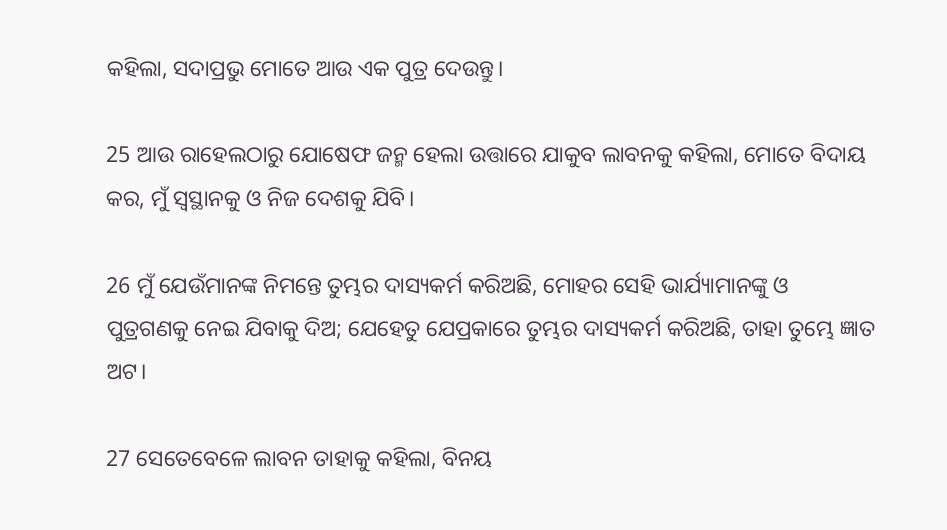କହିଲା, ସଦାପ୍ରଭୁ ମୋତେ ଆଉ ଏକ ପୁତ୍ର ଦେଉନ୍ତୁ।

25 ଆଉ ରାହେଲଠାରୁ ଯୋଷେଫ ଜନ୍ମ ହେଲା ଉତ୍ତାରେ ଯାକୁବ ଲାବନକୁ କହିଲା, ମୋତେ ବିଦାୟ କର, ମୁଁ ସ୍ୱସ୍ଥାନକୁ ଓ ନିଜ ଦେଶକୁ ଯିବି।

26 ମୁଁ ଯେଉଁମାନଙ୍କ ନିମନ୍ତେ ତୁମ୍ଭର ଦାସ୍ୟକର୍ମ କରିଅଛି, ମୋହର ସେହି ଭାର୍ଯ୍ୟାମାନଙ୍କୁ ଓ ପୁତ୍ରଗଣକୁ ନେଇ ଯିବାକୁ ଦିଅ; ଯେହେତୁ ଯେପ୍ରକାରେ ତୁମ୍ଭର ଦାସ୍ୟକର୍ମ କରିଅଛି, ତାହା ତୁମ୍ଭେ ଜ୍ଞାତ ଅଟ।

27 ସେତେବେଳେ ଲାବନ ତାହାକୁ କହିଲା, ବିନୟ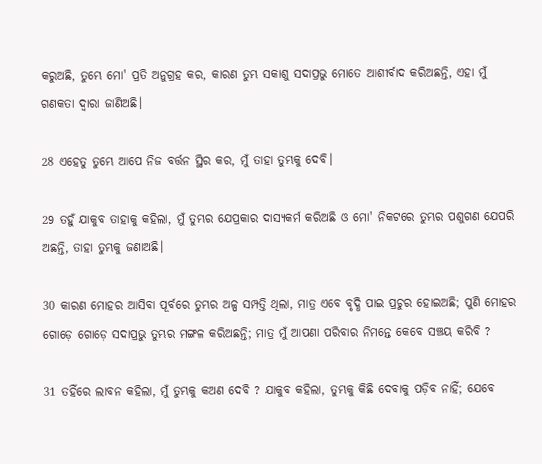କରୁଅଛି, ତୁମ୍ଭେ ମୋ' ପ୍ରତି ଅନୁଗ୍ରହ କର, କାରଣ ତୁମ୍ଭ ସକାଶୁ ସଦାପ୍ରଭୁ ମୋତେ ଆଶୀର୍ବାଦ କରିଅଛନ୍ତି, ଏହା ମୁଁ ଗଣକତା ଦ୍ୱାରା ଜାଣିଅଛି।

28 ଏହେତୁ ତୁମ୍ଭେ ଆପେ ନିଜ ବର୍ତ୍ତନ ସ୍ଥିର କର, ମୁଁ ତାହା ତୁମ୍ଭକୁ ଦେବି।

29 ତହୁଁ ଯାକୁବ ତାହାକୁ କହିଲା, ମୁଁ ତୁମ୍ଭର ଯେପ୍ରକାର ଦାସ୍ୟକର୍ମ କରିଅଛି ଓ ମୋ' ନିକଟରେ ତୁମ୍ଭର ପଶୁଗଣ ଯେପରି ଅଛନ୍ତି, ତାହା ତୁମ୍ଭକୁ ଜଣାଅଛି।

30 କାରଣ ମୋହର ଆସିବା ପୂର୍ବରେ ତୁମ୍ଭର ଅଳ୍ପ ସମ୍ପତ୍ତି ଥିଲା, ମାତ୍ର ଏବେ ବୃଦ୍ଧି ପାଇ ପ୍ରଚୁର ହୋଇଅଛି; ପୁଣି ମୋହର ଗୋଡ଼େ ଗୋଡ଼େ ସଦାପ୍ରଭୁ ତୁମ୍ଭର ମଙ୍ଗଳ କରିଅଛନ୍ତି; ମାତ୍ର ମୁଁ ଆପଣା ପରିବାର ନିମନ୍ତେ କେବେ ସଞ୍ଚୟ କରିବି ?

31 ତହିଁରେ ଲାବନ କହିଲା, ମୁଁ ତୁମ୍ଭକୁ କଅଣ ଦେବି ? ଯାକୁବ କହିଲା, ତୁମ୍ଭକୁ କିଛି ଦେବାକୁ ପଡ଼ିବ ନାହିଁ; ଯେବେ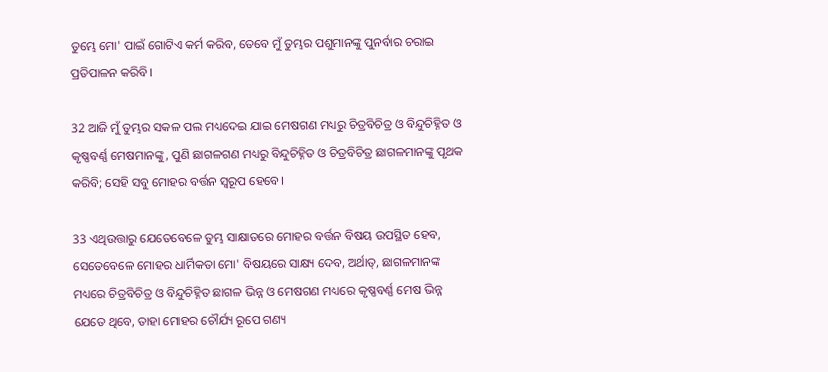ତୁମ୍ଭେ ମୋ' ପାଇଁ ଗୋଟିଏ କର୍ମ କରିବ, ତେବେ ମୁଁ ତୁମ୍ଭର ପଶୁମାନଙ୍କୁ ପୁନର୍ବାର ଚରାଇ ପ୍ରତିପାଳନ କରିବି।

32 ଆଜି ମୁଁ ତୁମ୍ଭର ସକଳ ପଲ ମଧ୍ୟଦେଇ ଯାଇ ମେଷଗଣ ମଧ୍ୟରୁ ଚିତ୍ରବିଚିତ୍ର ଓ ବିନ୍ଦୁଚିହ୍ନିତ ଓ କୃଷ୍ଣବର୍ଣ୍ଣ ମେଷମାନଙ୍କୁ, ପୁଣି ଛାଗଳଗଣ ମଧ୍ୟରୁ ବିନ୍ଦୁଚିହ୍ନିତ ଓ ଚିତ୍ରବିଚିତ୍ର ଛାଗଳମାନଙ୍କୁ ପୃଥକ କରିବି; ସେହି ସବୁ ମୋହର ବର୍ତ୍ତନ ସ୍ୱରୂପ ହେବେ।

33 ଏଥିଉତ୍ତାରୁ ଯେତେବେଳେ ତୁମ୍ଭ ସାକ୍ଷାତରେ ମୋହର ବର୍ତ୍ତନ ବିଷୟ ଉପସ୍ଥିତ ହେବ, ସେତେବେଳେ ମୋହର ଧାର୍ମିକତା ମୋ' ବିଷୟରେ ସାକ୍ଷ୍ୟ ଦେବ, ଅର୍ଥାତ୍‍, ଛାଗଳମାନଙ୍କ ମଧ୍ୟରେ ଚିତ୍ରବିଚିତ୍ର ଓ ବିନ୍ଦୁଚିହ୍ନିତ ଛାଗଳ ଭିନ୍ନ ଓ ମେଷଗଣ ମଧ୍ୟରେ କୃଷ୍ଣବର୍ଣ୍ଣ ମେଷ ଭିନ୍ନ ଯେତେ ଥିବେ, ତାହା ମୋହର ଚୌର୍ଯ୍ୟ ରୂପେ ଗଣ୍ୟ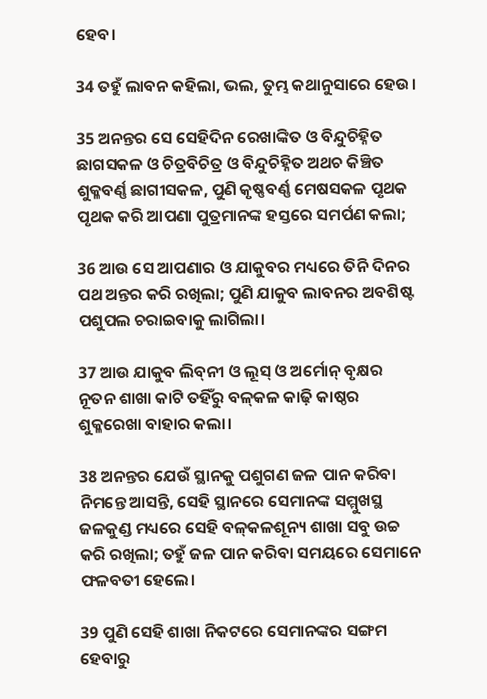ହେବ।

34 ତହୁଁ ଲାବନ କହିଲା, ଭଲ, ତୁମ୍ଭ କଥାନୁସାରେ ହେଉ।

35 ଅନନ୍ତର ସେ ସେହିଦିନ ରେଖାଙ୍କିତ ଓ ବିନ୍ଦୁଚିହ୍ନିତ ଛାଗସକଳ ଓ ଚିତ୍ରବିଚିତ୍ର ଓ ବିନ୍ଦୁଚିହ୍ନିତ ଅଥଚ କିଞ୍ଚିତ ଶୁକ୍ଳବର୍ଣ୍ଣ ଛାଗୀସକଳ, ପୁଣି କୃଷ୍ଣବର୍ଣ୍ଣ ମେଷସକଳ ପୃଥକ ପୃଥକ କରି ଆପଣା ପୁତ୍ରମାନଙ୍କ ହସ୍ତରେ ସମର୍ପଣ କଲା;

36 ଆଉ ସେ ଆପଣାର ଓ ଯାକୁବର ମଧ୍ୟରେ ତିନି ଦିନର ପଥ ଅନ୍ତର କରି ରଖିଲା; ପୁଣି ଯାକୁବ ଲାବନର ଅବଶିଷ୍ଟ ପଶୁପଲ ଚରାଇବାକୁ ଲାଗିଲା।

37 ଆଉ ଯାକୁବ ଲିବ୍‍ନୀ ଓ ଲୂସ୍‍ ଓ ଅର୍ମୋନ୍‍ ବୃକ୍ଷର ନୂତନ ଶାଖା କାଟି ତହିଁରୁ ବଳ୍‍କଳ କାଢ଼ି କାଷ୍ଠର ଶୁକ୍ଳରେଖା ବାହାର କଲା।

38 ଅନନ୍ତର ଯେଉଁ ସ୍ଥାନକୁ ପଶୁଗଣ ଜଳ ପାନ କରିବା ନିମନ୍ତେ ଆସନ୍ତି, ସେହି ସ୍ଥାନରେ ସେମାନଙ୍କ ସମ୍ମୁଖସ୍ଥ ଜଳକୁଣ୍ଡ ମଧ୍ୟରେ ସେହି ବଳ୍‍କଳଶୂନ୍ୟ ଶାଖା ସବୁ ଉଚ୍ଚ କରି ରଖିଲା; ତହୁଁ ଜଳ ପାନ କରିବା ସମୟରେ ସେମାନେ ଫଳବତୀ ହେଲେ।

39 ପୁଣି ସେହି ଶାଖା ନିକଟରେ ସେମାନଙ୍କର ସଙ୍ଗମ ହେବାରୁ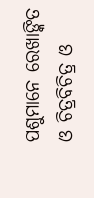ପଶୁମାନେ ରେଖାଙ୍କିତ ଓ ଚିତ୍ରବିଚିତ୍ର ଓ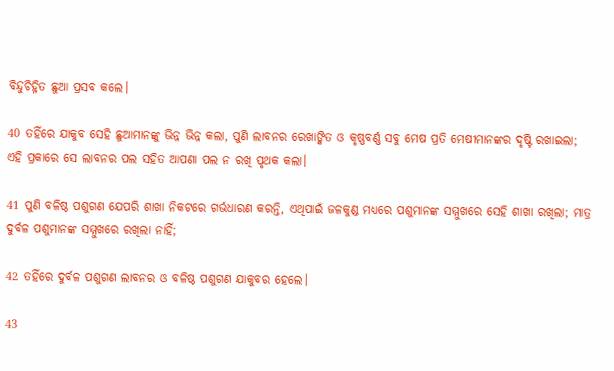ବିନ୍ଦୁଚିହ୍ନିତ ଛୁଆ ପ୍ରସବ କଲେ।

40 ତହିଁରେ ଯାକୁବ ସେହି ଛୁଆମାନଙ୍କୁ ଭିନ୍ନ ଭିନ୍ନ କଲା, ପୁଣି ଲାବନର ରେଖାଙ୍କିତ ଓ କୃଷ୍ଣବର୍ଣ୍ଣ ସବୁ ମେଷ ପ୍ରତି ମେଷୀମାନଙ୍କର ଦୃଷ୍ଟି ରଖାଇଲା; ଏହି ପ୍ରକାରେ ସେ ଲାବନର ପଲ ସହିତ ଆପଣା ପଲ ନ ରଖି ପୃଥକ କଲା।

41 ପୁଣି ବଳିଷ୍ଠ ପଶୁଗଣ ଯେପରି ଶାଖା ନିକଟରେ ଗର୍ଭଧାରଣ କରନ୍ତି, ଏଥିପାଇଁ ଜଳକୁଣ୍ଡ ମଧ୍ୟରେ ପଶୁମାନଙ୍କ ସମ୍ମୁଖରେ ସେହି ଶାଖା ରଖିଲା; ମାତ୍ର ଦୁର୍ବଳ ପଶୁମାନଙ୍କ ସମ୍ମୁଖରେ ରଖିଲା ନାହିଁ;

42 ତହିଁରେ ଦୁର୍ବଳ ପଶୁଗଣ ଲାବନର ଓ ବଳିଷ୍ଠ ପଶୁଗଣ ଯାକୁବର ହେଲେ।

43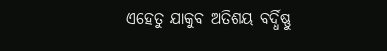ଏହେତୁ ଯାକୁବ ଅତିଶୟ ବର୍ଦ୍ଧିଷ୍ଣୁ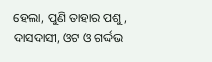ହେଲା, ପୁଣି ତାହାର ପଶୁ, ଦାସଦାସୀ, ଓଟ ଓ ଗର୍ଦ୍ଦଭ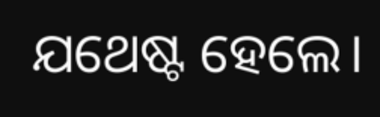ଯଥେଷ୍ଟ ହେଲେ।